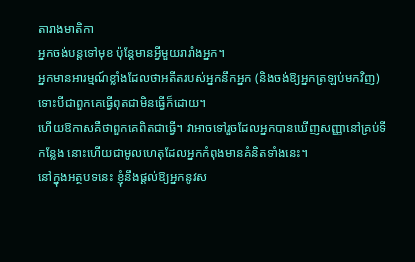តារាងមាតិកា
អ្នកចង់បន្តទៅមុខ ប៉ុន្តែមានអ្វីមួយរារាំងអ្នក។
អ្នកមានអារម្មណ៍ខ្លាំងដែលថាអតីតរបស់អ្នកនឹកអ្នក (និងចង់ឱ្យអ្នកត្រឡប់មកវិញ) ទោះបីជាពួកគេធ្វើពុតជាមិនធ្វើក៏ដោយ។
ហើយឱកាសគឺថាពួកគេពិតជាធ្វើ។ វាអាចទៅរួចដែលអ្នកបានឃើញសញ្ញានៅគ្រប់ទីកន្លែង នោះហើយជាមូលហេតុដែលអ្នកកំពុងមានគំនិតទាំងនេះ។
នៅក្នុងអត្ថបទនេះ ខ្ញុំនឹងផ្តល់ឱ្យអ្នកនូវស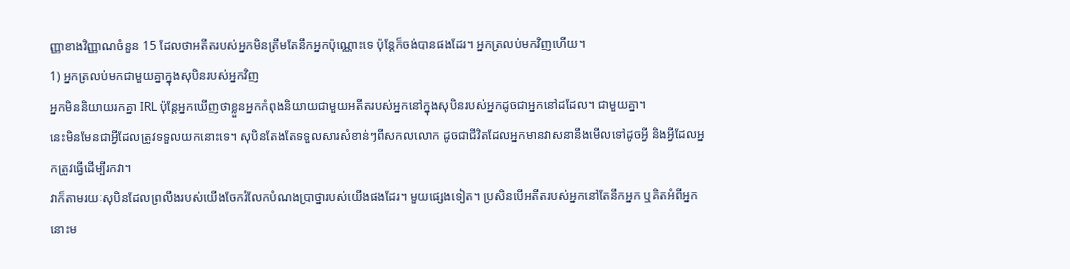ញ្ញាខាងវិញ្ញាណចំនួន 15 ដែលថាអតីតរបស់អ្នកមិនត្រឹមតែនឹកអ្នកប៉ុណ្ណោះទេ ប៉ុន្តែក៏ចង់បានផងដែរ។ អ្នកត្រលប់មកវិញហើយ។
1) អ្នកត្រលប់មកជាមួយគ្នាក្នុងសុបិនរបស់អ្នកវិញ
អ្នកមិននិយាយរកគ្នា IRL ប៉ុន្តែអ្នកឃើញថាខ្លួនអ្នកកំពុងនិយាយជាមួយអតីតរបស់អ្នកនៅក្នុងសុបិនរបស់អ្នកដូចជាអ្នកនៅដដែល។ ជាមួយគ្នា។
នេះមិនមែនជាអ្វីដែលត្រូវទទួលយកនោះទេ។ សុបិនតែងតែទទួលសារសំខាន់ៗពីសកលលោក ដូចជាជីវិតដែលអ្នកមានវាសនានឹងមើលទៅដូចអ្វី និងអ្វីដែលអ្នកត្រូវធ្វើដើម្បីរកវា។
វាក៏តាមរយៈសុបិនដែលព្រលឹងរបស់យើងចែករំលែកបំណងប្រាថ្នារបស់យើងផងដែរ។ មួយផ្សេងទៀត។ ប្រសិនបើអតីតរបស់អ្នកនៅតែនឹកអ្នក ឬគិតអំពីអ្នក នោះម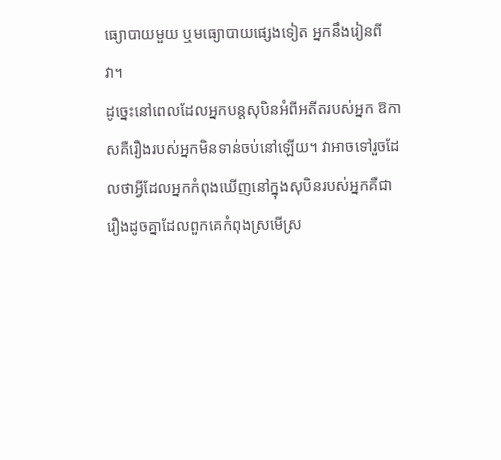ធ្យោបាយមួយ ឬមធ្យោបាយផ្សេងទៀត អ្នកនឹងរៀនពីវា។
ដូច្នេះនៅពេលដែលអ្នកបន្តសុបិនអំពីអតីតរបស់អ្នក ឱកាសគឺរឿងរបស់អ្នកមិនទាន់ចប់នៅឡើយ។ វាអាចទៅរួចដែលថាអ្វីដែលអ្នកកំពុងឃើញនៅក្នុងសុបិនរបស់អ្នកគឺជារឿងដូចគ្នាដែលពួកគេកំពុងស្រមើស្រ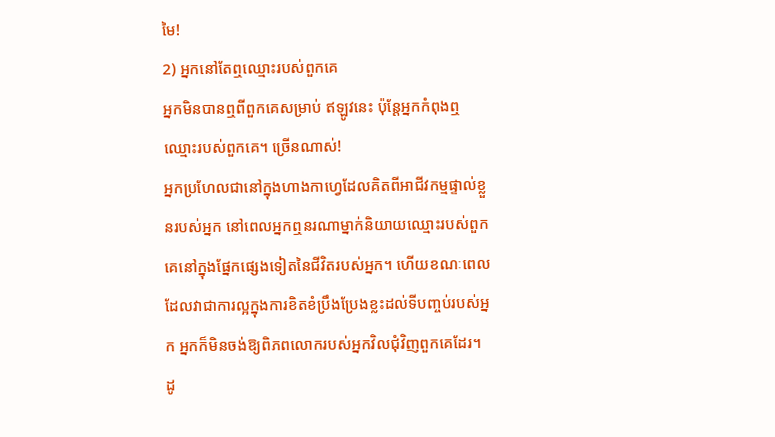មៃ!
2) អ្នកនៅតែឮឈ្មោះរបស់ពួកគេ
អ្នកមិនបានឮពីពួកគេសម្រាប់ ឥឡូវនេះ ប៉ុន្តែអ្នកកំពុងឮឈ្មោះរបស់ពួកគេ។ ច្រើនណាស់!
អ្នកប្រហែលជានៅក្នុងហាងកាហ្វេដែលគិតពីអាជីវកម្មផ្ទាល់ខ្លួនរបស់អ្នក នៅពេលអ្នកឮនរណាម្នាក់និយាយឈ្មោះរបស់ពួកគេនៅក្នុងផ្នែកផ្សេងទៀតនៃជីវិតរបស់អ្នក។ ហើយខណៈពេលដែលវាជាការល្អក្នុងការខិតខំប្រឹងប្រែងខ្លះដល់ទីបញ្ចប់របស់អ្នក អ្នកក៏មិនចង់ឱ្យពិភពលោករបស់អ្នកវិលជុំវិញពួកគេដែរ។
ដូ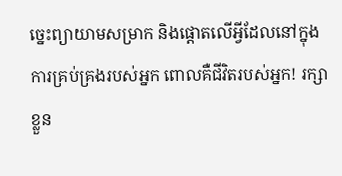ច្នេះព្យាយាមសម្រាក និងផ្តោតលើអ្វីដែលនៅក្នុងការគ្រប់គ្រងរបស់អ្នក ពោលគឺជីវិតរបស់អ្នក! រក្សាខ្លួន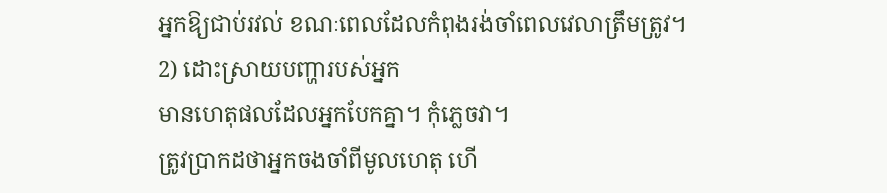អ្នកឱ្យជាប់រវល់ ខណៈពេលដែលកំពុងរង់ចាំពេលវេលាត្រឹមត្រូវ។
2) ដោះស្រាយបញ្ហារបស់អ្នក
មានហេតុផលដែលអ្នកបែកគ្នា។ កុំភ្លេចវា។
ត្រូវប្រាកដថាអ្នកចងចាំពីមូលហេតុ ហើ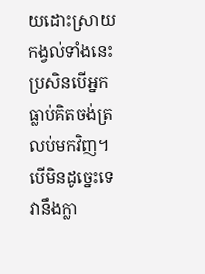យដោះស្រាយកង្វល់ទាំងនេះ ប្រសិនបើអ្នកធ្លាប់គិតចង់ត្រលប់មកវិញ។ បើមិនដូច្នេះទេ វានឹងក្លា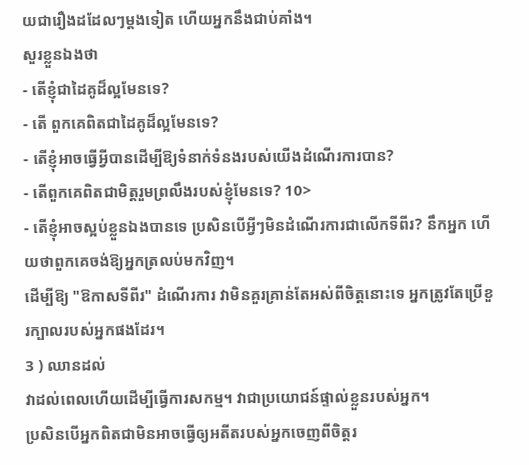យជារឿងដដែលៗម្តងទៀត ហើយអ្នកនឹងជាប់គាំង។
សួរខ្លួនឯងថា
- តើខ្ញុំជាដៃគូដ៏ល្អមែនទេ?
- តើ ពួកគេពិតជាដៃគូដ៏ល្អមែនទេ?
- តើខ្ញុំអាចធ្វើអ្វីបានដើម្បីឱ្យទំនាក់ទំនងរបស់យើងដំណើរការបាន?
- តើពួកគេពិតជាមិត្តរួមព្រលឹងរបស់ខ្ញុំមែនទេ? 10>
- តើខ្ញុំអាចស្អប់ខ្លួនឯងបានទេ ប្រសិនបើអ្វីៗមិនដំណើរការជាលើកទីពីរ? នឹកអ្នក ហើយថាពួកគេចង់ឱ្យអ្នកត្រលប់មកវិញ។
ដើម្បីឱ្យ "ឱកាសទីពីរ" ដំណើរការ វាមិនគួរគ្រាន់តែអស់ពីចិត្តនោះទេ អ្នកត្រូវតែប្រើខួរក្បាលរបស់អ្នកផងដែរ។
3 ) ឈានដល់
វាដល់ពេលហើយដើម្បីធ្វើការសកម្ម។ វាជាប្រយោជន៍ផ្ទាល់ខ្លួនរបស់អ្នក។
ប្រសិនបើអ្នកពិតជាមិនអាចធ្វើឲ្យអតីតរបស់អ្នកចេញពីចិត្តរ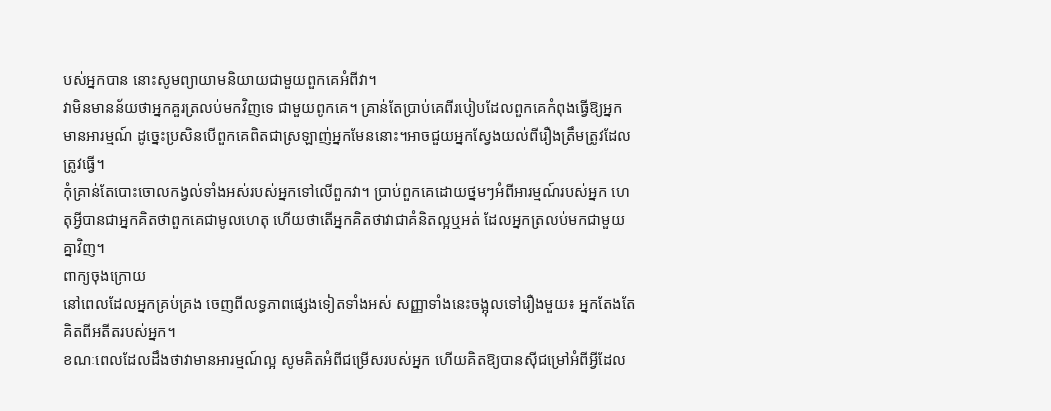បស់អ្នកបាន នោះសូមព្យាយាមនិយាយជាមួយពួកគេអំពីវា។
វាមិនមានន័យថាអ្នកគួរត្រលប់មកវិញទេ ជាមួយពូកគេ។ គ្រាន់តែប្រាប់គេពីរបៀបដែលពួកគេកំពុងធ្វើឱ្យអ្នកមានអារម្មណ៍ ដូច្នេះប្រសិនបើពួកគេពិតជាស្រឡាញ់អ្នកមែននោះ។អាចជួយអ្នកស្វែងយល់ពីរឿងត្រឹមត្រូវដែលត្រូវធ្វើ។
កុំគ្រាន់តែបោះចោលកង្វល់ទាំងអស់របស់អ្នកទៅលើពួកវា។ ប្រាប់ពួកគេដោយថ្នមៗអំពីអារម្មណ៍របស់អ្នក ហេតុអ្វីបានជាអ្នកគិតថាពួកគេជាមូលហេតុ ហើយថាតើអ្នកគិតថាវាជាគំនិតល្អឬអត់ ដែលអ្នកត្រលប់មកជាមួយគ្នាវិញ។
ពាក្យចុងក្រោយ
នៅពេលដែលអ្នកគ្រប់គ្រង ចេញពីលទ្ធភាពផ្សេងទៀតទាំងអស់ សញ្ញាទាំងនេះចង្អុលទៅរឿងមួយ៖ អ្នកតែងតែគិតពីអតីតរបស់អ្នក។
ខណៈពេលដែលដឹងថាវាមានអារម្មណ៍ល្អ សូមគិតអំពីជម្រើសរបស់អ្នក ហើយគិតឱ្យបានស៊ីជម្រៅអំពីអ្វីដែល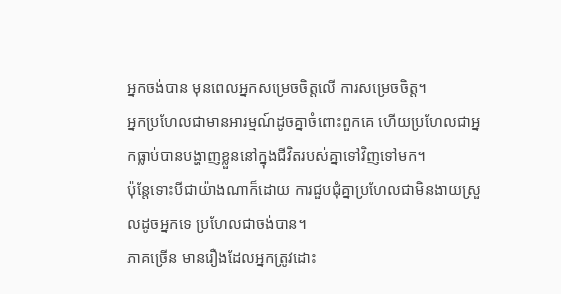អ្នកចង់បាន មុនពេលអ្នកសម្រេចចិត្តលើ ការសម្រេចចិត្ត។
អ្នកប្រហែលជាមានអារម្មណ៍ដូចគ្នាចំពោះពួកគេ ហើយប្រហែលជាអ្នកធ្លាប់បានបង្ហាញខ្លួននៅក្នុងជីវិតរបស់គ្នាទៅវិញទៅមក។
ប៉ុន្តែទោះបីជាយ៉ាងណាក៏ដោយ ការជួបជុំគ្នាប្រហែលជាមិនងាយស្រួលដូចអ្នកទេ ប្រហែលជាចង់បាន។
ភាគច្រើន មានរឿងដែលអ្នកត្រូវដោះ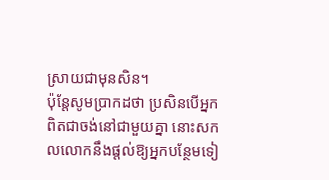ស្រាយជាមុនសិន។
ប៉ុន្តែសូមប្រាកដថា ប្រសិនបើអ្នកពិតជាចង់នៅជាមួយគ្នា នោះសកលលោកនឹងផ្តល់ឱ្យអ្នកបន្ថែមទៀ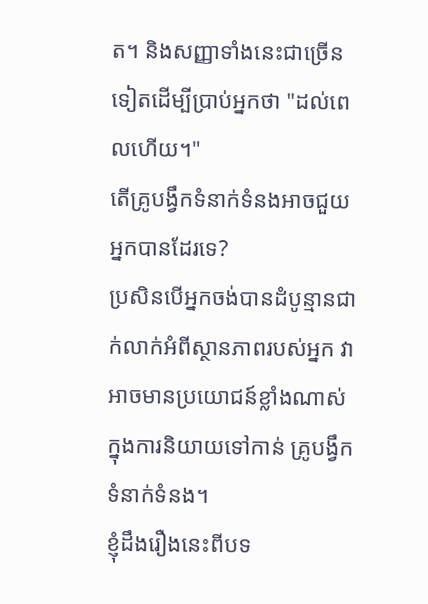ត។ និងសញ្ញាទាំងនេះជាច្រើនទៀតដើម្បីប្រាប់អ្នកថា "ដល់ពេលហើយ។"
តើគ្រូបង្វឹកទំនាក់ទំនងអាចជួយអ្នកបានដែរទេ?
ប្រសិនបើអ្នកចង់បានដំបូន្មានជាក់លាក់អំពីស្ថានភាពរបស់អ្នក វាអាចមានប្រយោជន៍ខ្លាំងណាស់ក្នុងការនិយាយទៅកាន់ គ្រូបង្វឹកទំនាក់ទំនង។
ខ្ញុំដឹងរឿងនេះពីបទ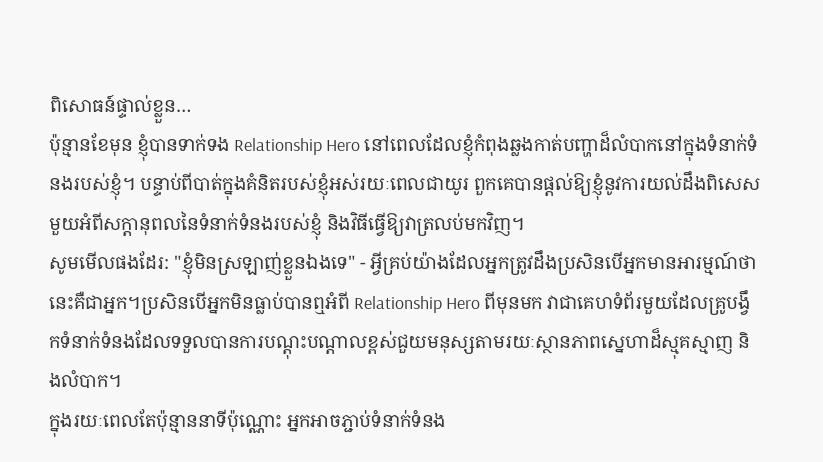ពិសោធន៍ផ្ទាល់ខ្លួន…
ប៉ុន្មានខែមុន ខ្ញុំបានទាក់ទង Relationship Hero នៅពេលដែលខ្ញុំកំពុងឆ្លងកាត់បញ្ហាដ៏លំបាកនៅក្នុងទំនាក់ទំនងរបស់ខ្ញុំ។ បន្ទាប់ពីបាត់ក្នុងគំនិតរបស់ខ្ញុំអស់រយៈពេលជាយូរ ពួកគេបានផ្ដល់ឱ្យខ្ញុំនូវការយល់ដឹងពិសេសមួយអំពីសក្ដានុពលនៃទំនាក់ទំនងរបស់ខ្ញុំ និងវិធីធ្វើឱ្យវាត្រលប់មកវិញ។
សូមមើលផងដែរ: "ខ្ញុំមិនស្រឡាញ់ខ្លួនឯងទេ" - អ្វីគ្រប់យ៉ាងដែលអ្នកត្រូវដឹងប្រសិនបើអ្នកមានអារម្មណ៍ថានេះគឺជាអ្នក។ប្រសិនបើអ្នកមិនធ្លាប់បានឮអំពី Relationship Hero ពីមុនមក វាជាគេហទំព័រមួយដែលគ្រូបង្វឹកទំនាក់ទំនងដែលទទួលបានការបណ្តុះបណ្តាលខ្ពស់ជួយមនុស្សតាមរយៈស្ថានភាពស្នេហាដ៏ស្មុគស្មាញ និងលំបាក។
ក្នុងរយៈពេលតែប៉ុន្មាននាទីប៉ុណ្ណោះ អ្នកអាចភ្ជាប់ទំនាក់ទំនង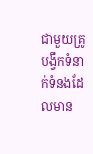ជាមួយគ្រូបង្វឹកទំនាក់ទំនងដែលមាន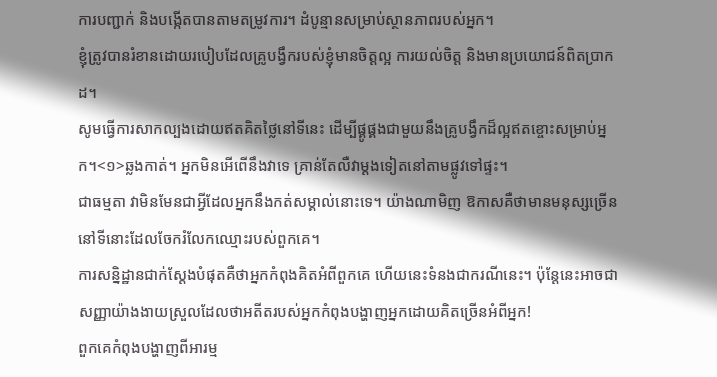ការបញ្ជាក់ និងបង្កើតបានតាមតម្រូវការ។ ដំបូន្មានសម្រាប់ស្ថានភាពរបស់អ្នក។
ខ្ញុំត្រូវបានរំខានដោយរបៀបដែលគ្រូបង្វឹករបស់ខ្ញុំមានចិត្តល្អ ការយល់ចិត្ត និងមានប្រយោជន៍ពិតប្រាកដ។
សូមធ្វើការសាកល្បងដោយឥតគិតថ្លៃនៅទីនេះ ដើម្បីផ្គូផ្គងជាមួយនឹងគ្រូបង្វឹកដ៏ល្អឥតខ្ចោះសម្រាប់អ្នក។<១>ឆ្លងកាត់។ អ្នកមិនអើពើនឹងវាទេ គ្រាន់តែលឺវាម្តងទៀតនៅតាមផ្លូវទៅផ្ទះ។
ជាធម្មតា វាមិនមែនជាអ្វីដែលអ្នកនឹងកត់សម្គាល់នោះទេ។ យ៉ាងណាមិញ ឱកាសគឺថាមានមនុស្សច្រើននៅទីនោះដែលចែករំលែកឈ្មោះរបស់ពួកគេ។
ការសន្និដ្ឋានជាក់ស្តែងបំផុតគឺថាអ្នកកំពុងគិតអំពីពួកគេ ហើយនេះទំនងជាករណីនេះ។ ប៉ុន្តែនេះអាចជាសញ្ញាយ៉ាងងាយស្រួលដែលថាអតីតរបស់អ្នកកំពុងបង្ហាញអ្នកដោយគិតច្រើនអំពីអ្នក!
ពួកគេកំពុងបង្ហាញពីអារម្ម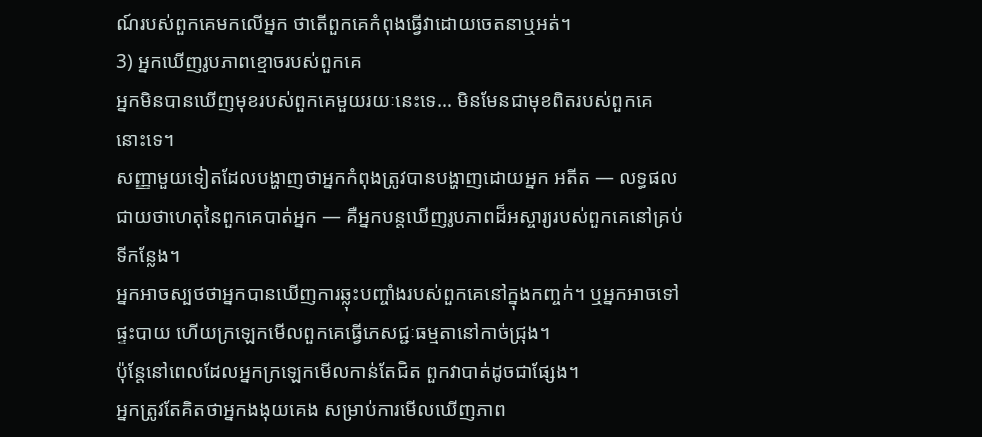ណ៍របស់ពួកគេមកលើអ្នក ថាតើពួកគេកំពុងធ្វើវាដោយចេតនាឬអត់។
3) អ្នកឃើញរូបភាពខ្មោចរបស់ពួកគេ
អ្នកមិនបានឃើញមុខរបស់ពួកគេមួយរយៈនេះទេ… មិនមែនជាមុខពិតរបស់ពួកគេនោះទេ។
សញ្ញាមួយទៀតដែលបង្ហាញថាអ្នកកំពុងត្រូវបានបង្ហាញដោយអ្នក អតីត — លទ្ធផលជាយថាហេតុនៃពួកគេបាត់អ្នក — គឺអ្នកបន្តឃើញរូបភាពដ៏អស្ចារ្យរបស់ពួកគេនៅគ្រប់ទីកន្លែង។
អ្នកអាចស្បថថាអ្នកបានឃើញការឆ្លុះបញ្ចាំងរបស់ពួកគេនៅក្នុងកញ្ចក់។ ឬអ្នកអាចទៅផ្ទះបាយ ហើយក្រឡេកមើលពួកគេធ្វើភេសជ្ជៈធម្មតានៅកាច់ជ្រុង។
ប៉ុន្តែនៅពេលដែលអ្នកក្រឡេកមើលកាន់តែជិត ពួកវាបាត់ដូចជាផ្សែង។
អ្នកត្រូវតែគិតថាអ្នកងងុយគេង សម្រាប់ការមើលឃើញភាព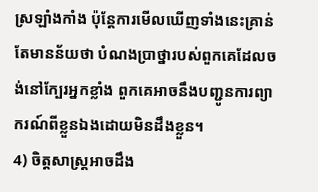ស្រឡាំងកាំង ប៉ុន្តែការមើលឃើញទាំងនេះគ្រាន់តែមានន័យថា បំណងប្រាថ្នារបស់ពួកគេដែលចង់នៅក្បែរអ្នកខ្លាំង ពួកគេអាចនឹងបញ្ជូនការព្យាករណ៍ពីខ្លួនឯងដោយមិនដឹងខ្លួន។
4) ចិត្តសាស្ត្រអាចដឹង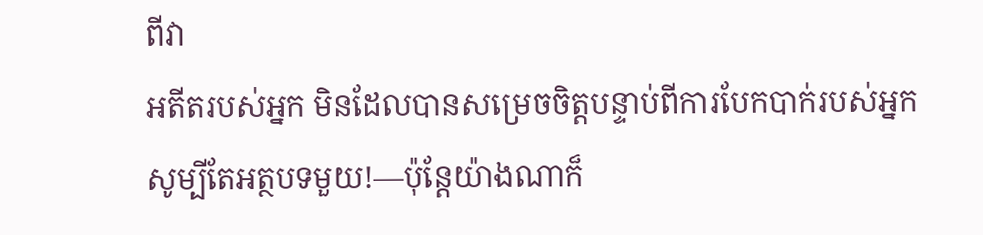ពីវា
អតីតរបស់អ្នក មិនដែលបានសម្រេចចិត្តបន្ទាប់ពីការបែកបាក់របស់អ្នក សូម្បីតែអត្ថបទមួយ!—ប៉ុន្តែយ៉ាងណាក៏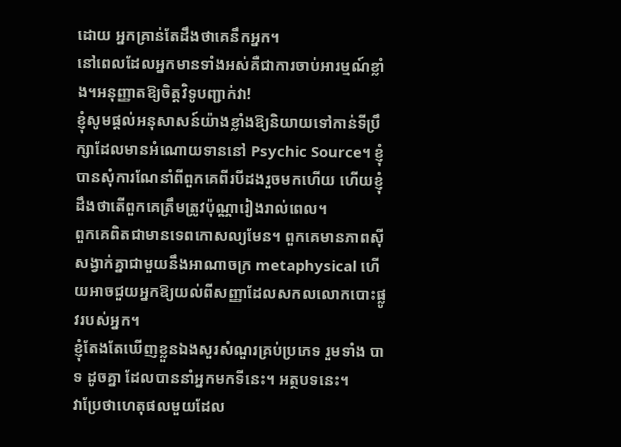ដោយ អ្នកគ្រាន់តែដឹងថាគេនឹកអ្នក។
នៅពេលដែលអ្នកមានទាំងអស់គឺជាការចាប់អារម្មណ៍ខ្លាំង។អនុញ្ញាតឱ្យចិត្តវិទូបញ្ជាក់វា!
ខ្ញុំសូមផ្តល់អនុសាសន៍យ៉ាងខ្លាំងឱ្យនិយាយទៅកាន់ទីប្រឹក្សាដែលមានអំណោយទាននៅ Psychic Source។ ខ្ញុំបានសុំការណែនាំពីពួកគេពីរបីដងរួចមកហើយ ហើយខ្ញុំដឹងថាតើពួកគេត្រឹមត្រូវប៉ុណ្ណារៀងរាល់ពេល។
ពួកគេពិតជាមានទេពកោសល្យមែន។ ពួកគេមានភាពស៊ីសង្វាក់គ្នាជាមួយនឹងអាណាចក្រ metaphysical ហើយអាចជួយអ្នកឱ្យយល់ពីសញ្ញាដែលសកលលោកបោះផ្លូវរបស់អ្នក។
ខ្ញុំតែងតែឃើញខ្លួនឯងសួរសំណួរគ្រប់ប្រភេទ រួមទាំង បាទ ដូចគ្នា ដែលបាននាំអ្នកមកទីនេះ។ អត្ថបទនេះ។
វាប្រែថាហេតុផលមួយដែល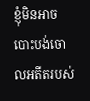ខ្ញុំមិនអាចបោះបង់ចោលអតីតរបស់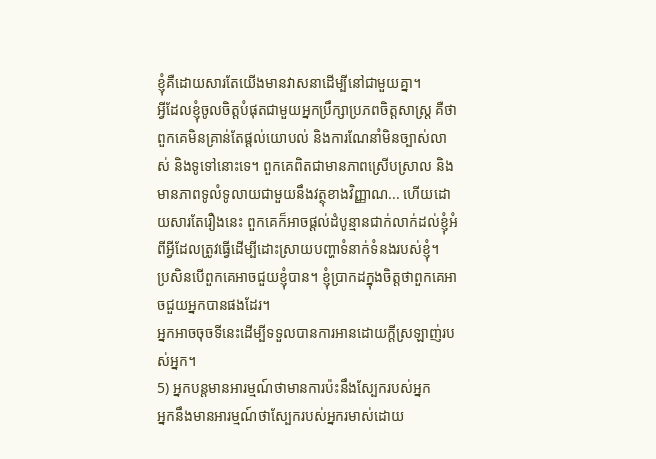ខ្ញុំគឺដោយសារតែយើងមានវាសនាដើម្បីនៅជាមួយគ្នា។
អ្វីដែលខ្ញុំចូលចិត្តបំផុតជាមួយអ្នកប្រឹក្សាប្រភពចិត្តសាស្រ្ត គឺថា ពួកគេមិនគ្រាន់តែផ្តល់យោបល់ និងការណែនាំមិនច្បាស់លាស់ និងទូទៅនោះទេ។ ពួកគេពិតជាមានភាពស្រើបស្រាល និងមានភាពទូលំទូលាយជាមួយនឹងវត្ថុខាងវិញ្ញាណ... ហើយដោយសារតែរឿងនេះ ពួកគេក៏អាចផ្តល់ដំបូន្មានជាក់លាក់ដល់ខ្ញុំអំពីអ្វីដែលត្រូវធ្វើដើម្បីដោះស្រាយបញ្ហាទំនាក់ទំនងរបស់ខ្ញុំ។
ប្រសិនបើពួកគេអាចជួយខ្ញុំបាន។ ខ្ញុំប្រាកដក្នុងចិត្តថាពួកគេអាចជួយអ្នកបានផងដែរ។
អ្នកអាចចុចទីនេះដើម្បីទទួលបានការអានដោយក្តីស្រឡាញ់របស់អ្នក។
5) អ្នកបន្តមានអារម្មណ៍ថាមានការប៉ះនឹងស្បែករបស់អ្នក
អ្នកនឹងមានអារម្មណ៍ថាស្បែករបស់អ្នករមាស់ដោយ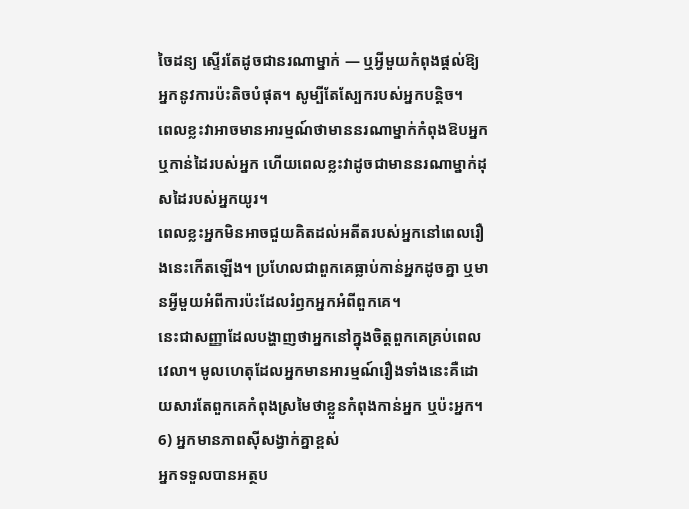ចៃដន្យ ស្ទើរតែដូចជានរណាម្នាក់ — ឬអ្វីមួយកំពុងផ្តល់ឱ្យអ្នកនូវការប៉ះតិចបំផុត។ សូម្បីតែស្បែករបស់អ្នកបន្តិច។
ពេលខ្លះវាអាចមានអារម្មណ៍ថាមាននរណាម្នាក់កំពុងឱបអ្នក ឬកាន់ដៃរបស់អ្នក ហើយពេលខ្លះវាដូចជាមាននរណាម្នាក់ដុសដៃរបស់អ្នកយូរ។
ពេលខ្លះអ្នកមិនអាចជួយគិតដល់អតីតរបស់អ្នកនៅពេលរឿងនេះកើតឡើង។ ប្រហែលជាពួកគេធ្លាប់កាន់អ្នកដូចគ្នា ឬមានអ្វីមួយអំពីការប៉ះដែលរំឭកអ្នកអំពីពួកគេ។
នេះជាសញ្ញាដែលបង្ហាញថាអ្នកនៅក្នុងចិត្តពួកគេគ្រប់ពេលវេលា។ មូលហេតុដែលអ្នកមានអារម្មណ៍រឿងទាំងនេះគឺដោយសារតែពួកគេកំពុងស្រមៃថាខ្លួនកំពុងកាន់អ្នក ឬប៉ះអ្នក។
6) អ្នកមានភាពស៊ីសង្វាក់គ្នាខ្ពស់
អ្នកទទួលបានអត្ថប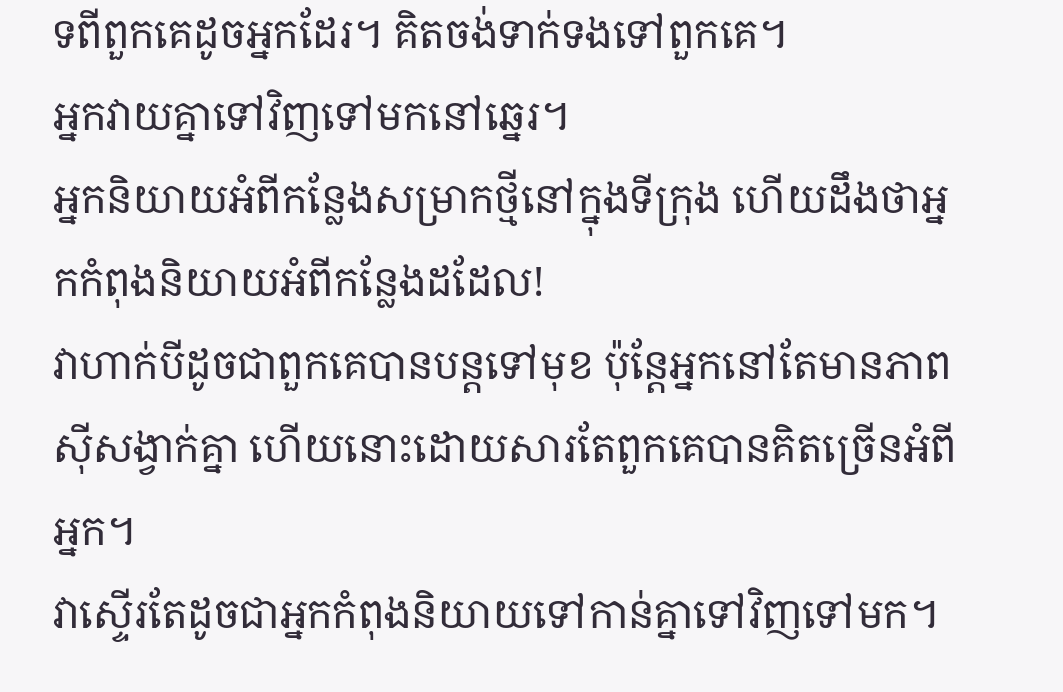ទពីពួកគេដូចអ្នកដែរ។ គិតចង់ទាក់ទងទៅពួកគេ។
អ្នកវាយគ្នាទៅវិញទៅមកនៅឆ្នេរ។
អ្នកនិយាយអំពីកន្លែងសម្រាកថ្មីនៅក្នុងទីក្រុង ហើយដឹងថាអ្នកកំពុងនិយាយអំពីកន្លែងដដែល!
វាហាក់បីដូចជាពួកគេបានបន្តទៅមុខ ប៉ុន្តែអ្នកនៅតែមានភាពស៊ីសង្វាក់គ្នា ហើយនោះដោយសារតែពួកគេបានគិតច្រើនអំពីអ្នក។
វាស្ទើរតែដូចជាអ្នកកំពុងនិយាយទៅកាន់គ្នាទៅវិញទៅមក។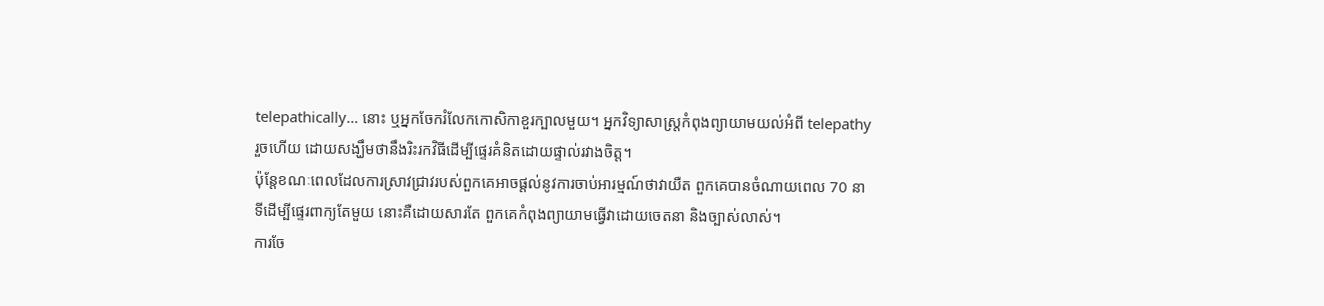telepathically… នោះ ឬអ្នកចែករំលែកកោសិកាខួរក្បាលមួយ។ អ្នកវិទ្យាសាស្ត្រកំពុងព្យាយាមយល់អំពី telepathy រួចហើយ ដោយសង្ឃឹមថានឹងរិះរកវិធីដើម្បីផ្ទេរគំនិតដោយផ្ទាល់រវាងចិត្ត។
ប៉ុន្តែខណៈពេលដែលការស្រាវជ្រាវរបស់ពួកគេអាចផ្តល់នូវការចាប់អារម្មណ៍ថាវាយឺត ពួកគេបានចំណាយពេល 70 នាទីដើម្បីផ្ទេរពាក្យតែមួយ នោះគឺដោយសារតែ ពួកគេកំពុងព្យាយាមធ្វើវាដោយចេតនា និងច្បាស់លាស់។
ការចែ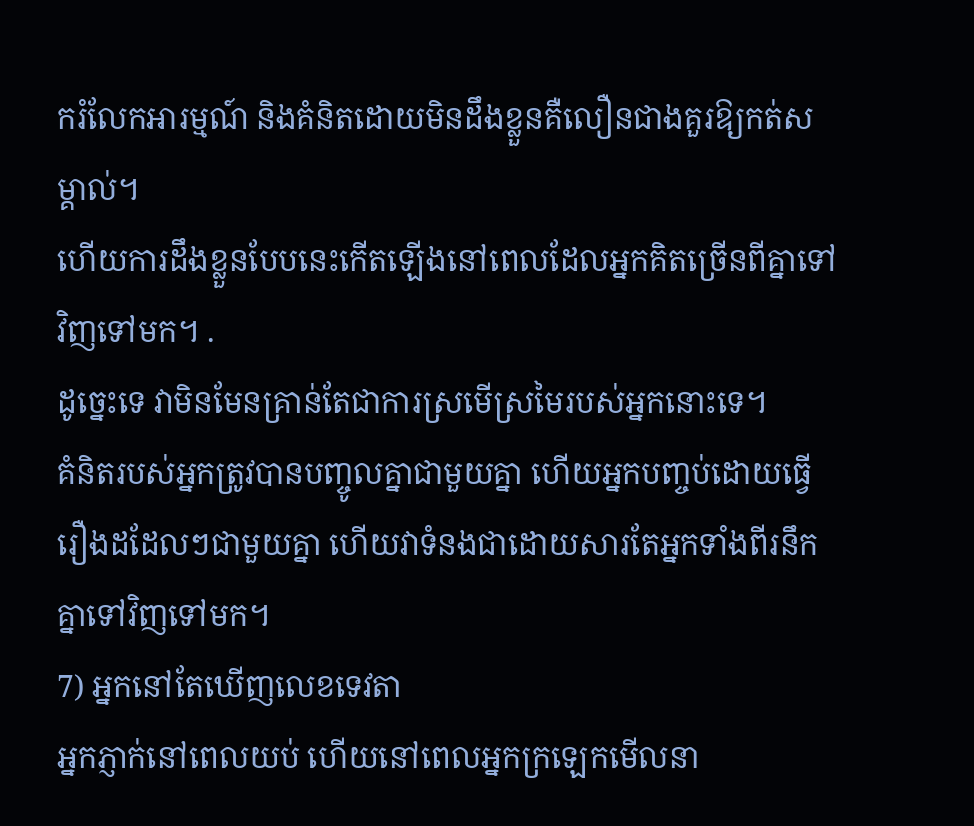ករំលែកអារម្មណ៍ និងគំនិតដោយមិនដឹងខ្លួនគឺលឿនជាងគួរឱ្យកត់សម្គាល់។
ហើយការដឹងខ្លួនបែបនេះកើតឡើងនៅពេលដែលអ្នកគិតច្រើនពីគ្នាទៅវិញទៅមក។ .
ដូច្នេះទេ វាមិនមែនគ្រាន់តែជាការស្រមើស្រមៃរបស់អ្នកនោះទេ។
គំនិតរបស់អ្នកត្រូវបានបញ្ចូលគ្នាជាមួយគ្នា ហើយអ្នកបញ្ចប់ដោយធ្វើរឿងដដែលៗជាមួយគ្នា ហើយវាទំនងជាដោយសារតែអ្នកទាំងពីរនឹកគ្នាទៅវិញទៅមក។
7) អ្នកនៅតែឃើញលេខទេវតា
អ្នកភ្ញាក់នៅពេលយប់ ហើយនៅពេលអ្នកក្រឡេកមើលនា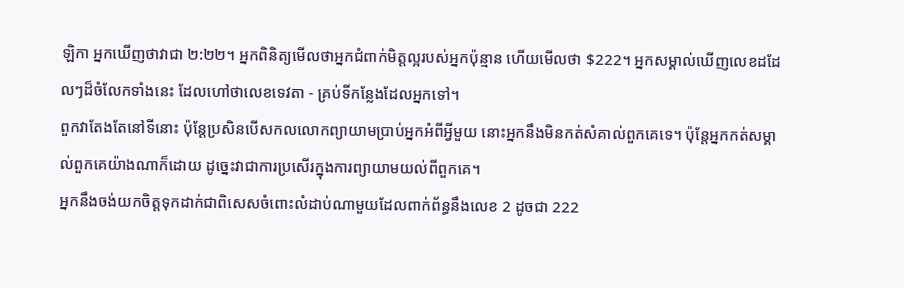ឡិកា អ្នកឃើញថាវាជា ២:២២។ អ្នកពិនិត្យមើលថាអ្នកជំពាក់មិត្តល្អរបស់អ្នកប៉ុន្មាន ហើយមើលថា $222។ អ្នកសម្គាល់ឃើញលេខដដែលៗដ៏ចំលែកទាំងនេះ ដែលហៅថាលេខទេវតា - គ្រប់ទីកន្លែងដែលអ្នកទៅ។
ពួកវាតែងតែនៅទីនោះ ប៉ុន្តែប្រសិនបើសកលលោកព្យាយាមប្រាប់អ្នកអំពីអ្វីមួយ នោះអ្នកនឹងមិនកត់សំគាល់ពួកគេទេ។ ប៉ុន្តែអ្នកកត់សម្គាល់ពួកគេយ៉ាងណាក៏ដោយ ដូច្នេះវាជាការប្រសើរក្នុងការព្យាយាមយល់ពីពួកគេ។
អ្នកនឹងចង់យកចិត្តទុកដាក់ជាពិសេសចំពោះលំដាប់ណាមួយដែលពាក់ព័ន្ធនឹងលេខ 2 ដូចជា 222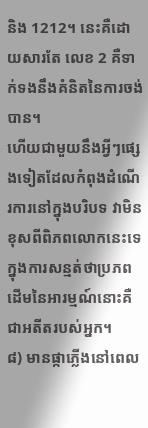និង 1212។ នេះគឺដោយសារតែ លេខ 2 គឺទាក់ទងនឹងគំនិតនៃការចង់បាន។
ហើយជាមួយនឹងអ្វីៗផ្សេងទៀតដែលកំពុងដំណើរការនៅក្នុងបរិបទ វាមិនខុសពីពិភពលោកនេះទេក្នុងការសន្មត់ថាប្រភពដើមនៃអារម្មណ៍នោះគឺជាអតីតរបស់អ្នក។
៨) មានផ្កាភ្លើងនៅពេល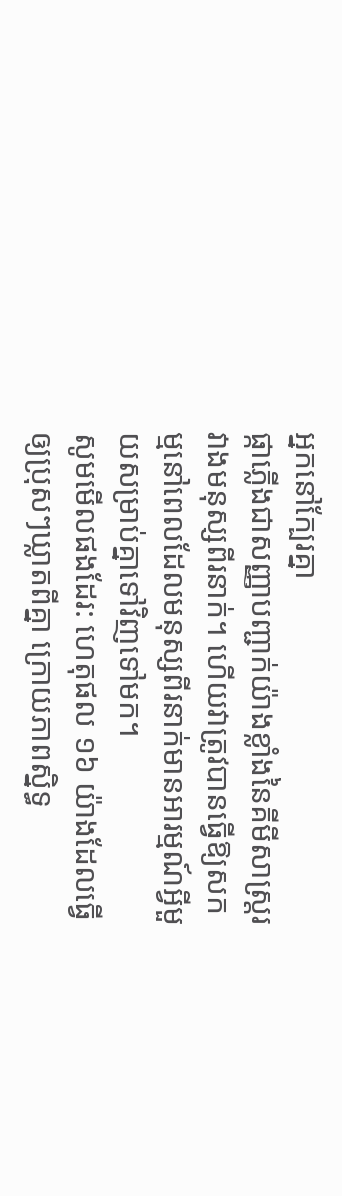អ្នកនៅក្បែរគ្នា
ផ្កាភ្លើងជាសញ្ញាបញ្ជាក់យ៉ាងខ្លាំងនៃគីមីសាស្ត្ររវាងមនុស្សពីរនាក់។ ហើយវាត្រូវបានធ្វើឱ្យសកម្មនៅពេលដែលមនុស្សពីរនាក់មានអារម្មណ៍អ្វីមួយសម្រាប់គ្នាទៅវិញទៅមក។
សូមមើលផងដែរ: ហេតុផល ១៦ យ៉ាងដែលធ្វើឲ្យប្រុសៗឃ្លាតពីគ្នា ក្រោយភាពស្និទ្ធ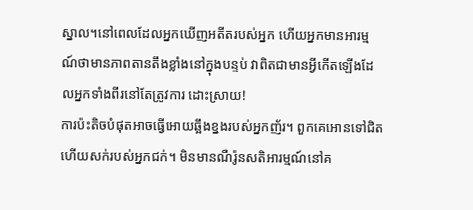ស្នាល។នៅពេលដែលអ្នកឃើញអតីតរបស់អ្នក ហើយអ្នកមានអារម្មណ៍ថាមានភាពតានតឹងខ្លាំងនៅក្នុងបន្ទប់ វាពិតជាមានអ្វីកើតឡើងដែលអ្នកទាំងពីរនៅតែត្រូវការ ដោះស្រាយ!
ការប៉ះតិចបំផុតអាចធ្វើអោយឆ្អឹងខ្នងរបស់អ្នកញ័រ។ ពួកគេអោនទៅជិត ហើយសក់របស់អ្នកជក់។ មិនមានណឺរ៉ូនសតិអារម្មណ៍នៅគ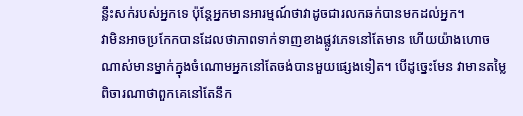ន្លឹះសក់របស់អ្នកទេ ប៉ុន្តែអ្នកមានអារម្មណ៍ថាវាដូចជារលកឆក់បានមកដល់អ្នក។
វាមិនអាចប្រកែកបានដែលថាភាពទាក់ទាញខាងផ្លូវភេទនៅតែមាន ហើយយ៉ាងហោចណាស់មានម្នាក់ក្នុងចំណោមអ្នកនៅតែចង់បានមួយផ្សេងទៀត។ បើដូច្នេះមែន វាមានតម្លៃពិចារណាថាពួកគេនៅតែនឹក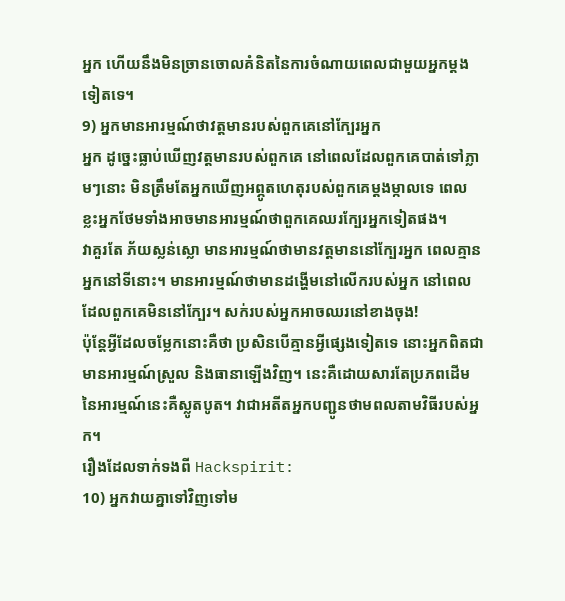អ្នក ហើយនឹងមិនច្រានចោលគំនិតនៃការចំណាយពេលជាមួយអ្នកម្តងទៀតទេ។
9) អ្នកមានអារម្មណ៍ថាវត្តមានរបស់ពួកគេនៅក្បែរអ្នក
អ្នក ដូច្នេះធ្លាប់ឃើញវត្តមានរបស់ពួកគេ នៅពេលដែលពួកគេបាត់ទៅភ្លាមៗនោះ មិនត្រឹមតែអ្នកឃើញអព្ភូតហេតុរបស់ពួកគេម្តងម្កាលទេ ពេលខ្លះអ្នកថែមទាំងអាចមានអារម្មណ៍ថាពួកគេឈរក្បែរអ្នកទៀតផង។
វាគួរតែ ភ័យស្លន់ស្លោ មានអារម្មណ៍ថាមានវត្តមាននៅក្បែរអ្នក ពេលគ្មានអ្នកនៅទីនោះ។ មានអារម្មណ៍ថាមានដង្ហើមនៅលើករបស់អ្នក នៅពេលដែលពួកគេមិននៅក្បែរ។ សក់របស់អ្នកអាចឈរនៅខាងចុង!
ប៉ុន្តែអ្វីដែលចម្លែកនោះគឺថា ប្រសិនបើគ្មានអ្វីផ្សេងទៀតទេ នោះអ្នកពិតជាមានអារម្មណ៍ស្រួល និងធានាឡើងវិញ។ នេះគឺដោយសារតែប្រភពដើមនៃអារម្មណ៍នេះគឺស្លូតបូត។ វាជាអតីតអ្នកបញ្ជូនថាមពលតាមវិធីរបស់អ្នក។
រឿងដែលទាក់ទងពី Hackspirit:
10) អ្នកវាយគ្នាទៅវិញទៅម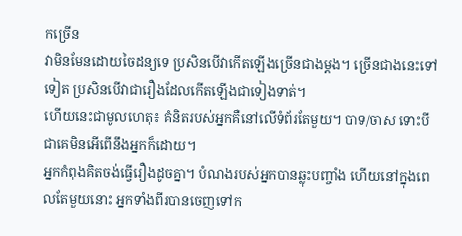កច្រើន
វាមិនមែនដោយចៃដន្យទេ ប្រសិនបើវាកើតឡើងច្រើនជាងម្តង។ ច្រើនជាងនេះទៅទៀត ប្រសិនបើវាជារឿងដែលកើតឡើងជាទៀងទាត់។
ហើយនេះជាមូលហេតុ៖ គំនិតរបស់អ្នកគឺនៅលើទំព័រតែមួយ។ បាទ/ចាស ទោះបីជាគេមិនអើពើនឹងអ្នកក៏ដោយ។
អ្នកកំពុងគិតចង់ធ្វើរឿងដូចគ្នា។ បំណងរបស់អ្នកបានឆ្លុះបញ្ចាំង ហើយនៅក្នុងពេលតែមួយនោះ អ្នកទាំងពីរបានចេញទៅក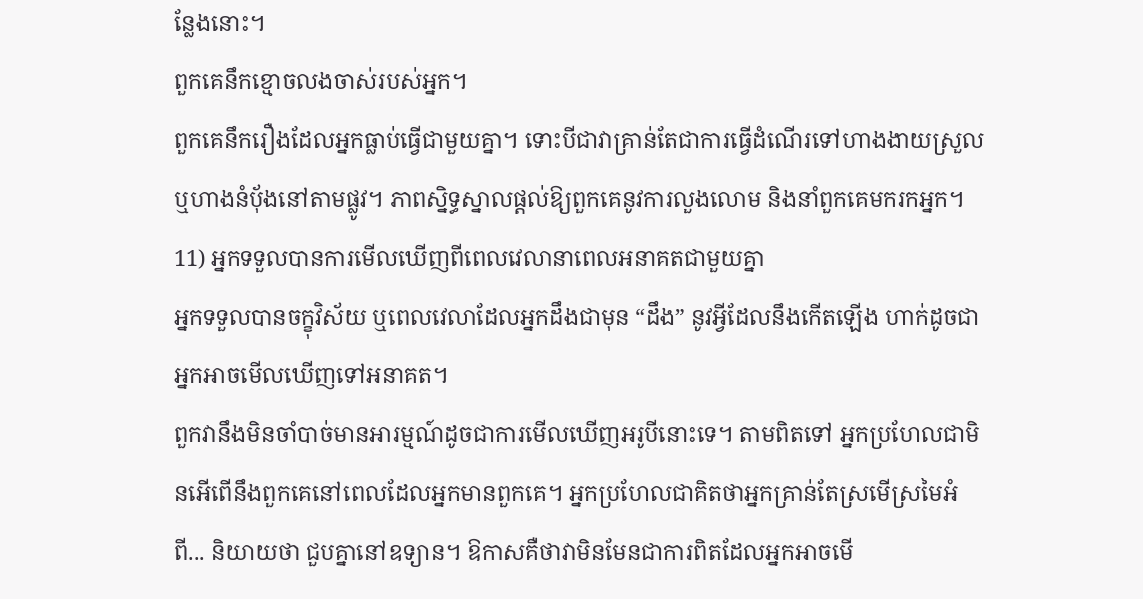ន្លែងនោះ។
ពួកគេនឹកខ្មោចលងចាស់របស់អ្នក។
ពួកគេនឹករឿងដែលអ្នកធ្លាប់ធ្វើជាមួយគ្នា។ ទោះបីជាវាគ្រាន់តែជាការធ្វើដំណើរទៅហាងងាយស្រួល ឬហាងនំប៉័ងនៅតាមផ្លូវ។ ភាពស្និទ្ធស្នាលផ្តល់ឱ្យពួកគេនូវការលួងលោម និងនាំពួកគេមករកអ្នក។
11) អ្នកទទួលបានការមើលឃើញពីពេលវេលានាពេលអនាគតជាមួយគ្នា
អ្នកទទួលបានចក្ខុវិស័យ ឬពេលវេលាដែលអ្នកដឹងជាមុន “ដឹង” នូវអ្វីដែលនឹងកើតឡើង ហាក់ដូចជាអ្នកអាចមើលឃើញទៅអនាគត។
ពួកវានឹងមិនចាំបាច់មានអារម្មណ៍ដូចជាការមើលឃើញអរូបីនោះទេ។ តាមពិតទៅ អ្នកប្រហែលជាមិនអើពើនឹងពួកគេនៅពេលដែលអ្នកមានពួកគេ។ អ្នកប្រហែលជាគិតថាអ្នកគ្រាន់តែស្រមើស្រមៃអំពី... និយាយថា ជួបគ្នានៅឧទ្យាន។ ឱកាសគឺថាវាមិនមែនជាការពិតដែលអ្នកអាចមើ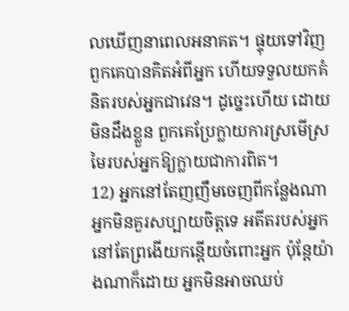លឃើញនាពេលអនាគត។ ផ្ទុយទៅវិញ ពួកគេបានគិតអំពីអ្នក ហើយទទួលយកគំនិតរបស់អ្នកជាវេន។ ដូច្នេះហើយ ដោយមិនដឹងខ្លួន ពួកគេប្រែក្លាយការស្រមើស្រមៃរបស់អ្នកឱ្យក្លាយជាការពិត។
12) អ្នកនៅតែញញឹមចេញពីកន្លែងណា
អ្នកមិនគួរសប្បាយចិត្តទេ អតីតរបស់អ្នកនៅតែព្រងើយកន្តើយចំពោះអ្នក ប៉ុន្តែយ៉ាងណាក៏ដោយ អ្នកមិនអាចឈប់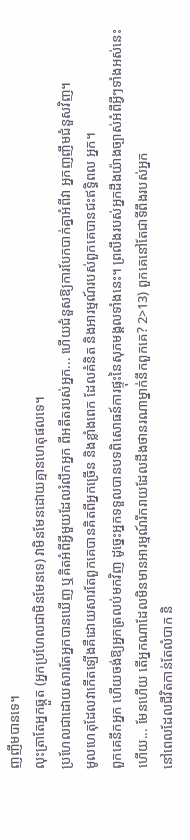ញញឹមបានទេ។
លុះត្រាតែអ្នកឆ្កួត (អ្នកប្រហែលជាមិនមែនទេ) វាមិនមែនដោយគ្មានហេតុផលទេ។
ប្រហែលជាដោយសារតែអ្នកបានឃើញ ឬគិតអំពីអ្វីមួយដែលរំលឹកអ្នក ពីអតីតរបស់អ្នក... ហើយជំនួសឱ្យការបែកបាក់គ្នាអំពីវា អ្នកញញឹមជំនួសវិញ។
មូលហេតុដែលវាកើតឡើងគឺដោយសារតែពួកគេបានគិតពីអ្នកច្រើន និងខ្លាំងពេក ដែលគំនិត និងអារម្មណ៍របស់ពួកគេបានជះឥទ្ធិពល អ្នក។
ពួកគេនឹកអ្នក ហើយចង់ឱ្យអ្នកត្រលប់មកវិញ ដូច្នេះអ្នកទទួលបានបទពិសោធន៍ការផ្ទុះនៃសុភមង្គលទាំងនេះ។ ព្រលឹងរបស់អ្នកដឹងយ៉ាងច្បាស់អំពីអ្វីៗទាំងអស់នេះ ហើយ... មែនហើយ តើអ្នកណាដែលមិនមានអារម្មណ៍រីករាយដែលដឹងថានរណាម្នាក់នឹកពួកគេ? 2>13) ពួកគេនៅតែជាទីពឹងរបស់អ្នក
នៅពេលដែលជីវិតកាន់តែលំបាក និ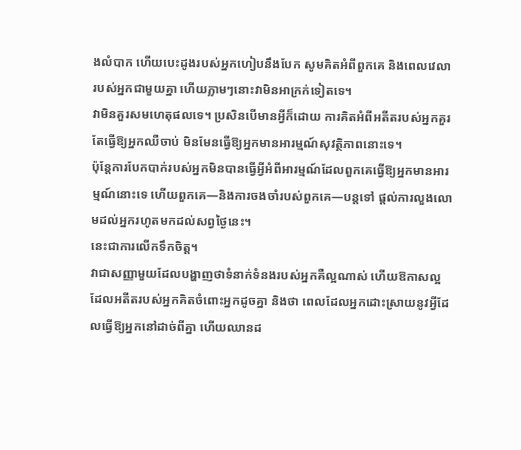ងលំបាក ហើយបេះដូងរបស់អ្នកហៀបនឹងបែក សូមគិតអំពីពួកគេ និងពេលវេលារបស់អ្នកជាមួយគ្នា ហើយភ្លាមៗនោះវាមិនអាក្រក់ទៀតទេ។
វាមិនគួរសមហេតុផលទេ។ ប្រសិនបើមានអ្វីក៏ដោយ ការគិតអំពីអតីតរបស់អ្នកគួរតែធ្វើឱ្យអ្នកឈឺចាប់ មិនមែនធ្វើឱ្យអ្នកមានអារម្មណ៍សុវត្ថិភាពនោះទេ។
ប៉ុន្តែការបែកបាក់របស់អ្នកមិនបានធ្វើអ្វីអំពីអារម្មណ៍ដែលពួកគេធ្វើឱ្យអ្នកមានអារម្មណ៍នោះទេ ហើយពួកគេ—និងការចងចាំរបស់ពួកគេ—បន្តទៅ ផ្តល់ការលួងលោមដល់អ្នករហូតមកដល់សព្វថ្ងៃនេះ។
នេះជាការលើកទឹកចិត្ត។
វាជាសញ្ញាមួយដែលបង្ហាញថាទំនាក់ទំនងរបស់អ្នកគឺល្អណាស់ ហើយឱកាសល្អដែលអតីតរបស់អ្នកគិតចំពោះអ្នកដូចគ្នា និងថា ពេលដែលអ្នកដោះស្រាយនូវអ្វីដែលធ្វើឱ្យអ្នកនៅដាច់ពីគ្នា ហើយឈានដ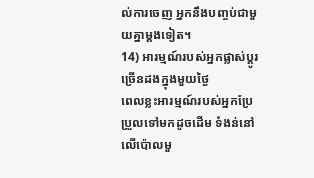ល់ការចេញ អ្នកនឹងបញ្ចប់ជាមួយគ្នាម្តងទៀត។
14) អារម្មណ៍របស់អ្នកផ្លាស់ប្តូរច្រើនដងក្នុងមួយថ្ងៃ
ពេលខ្លះអារម្មណ៍របស់អ្នកប្រែប្រួលទៅមកដូចដើម ទំងន់នៅលើប៉ោលមួ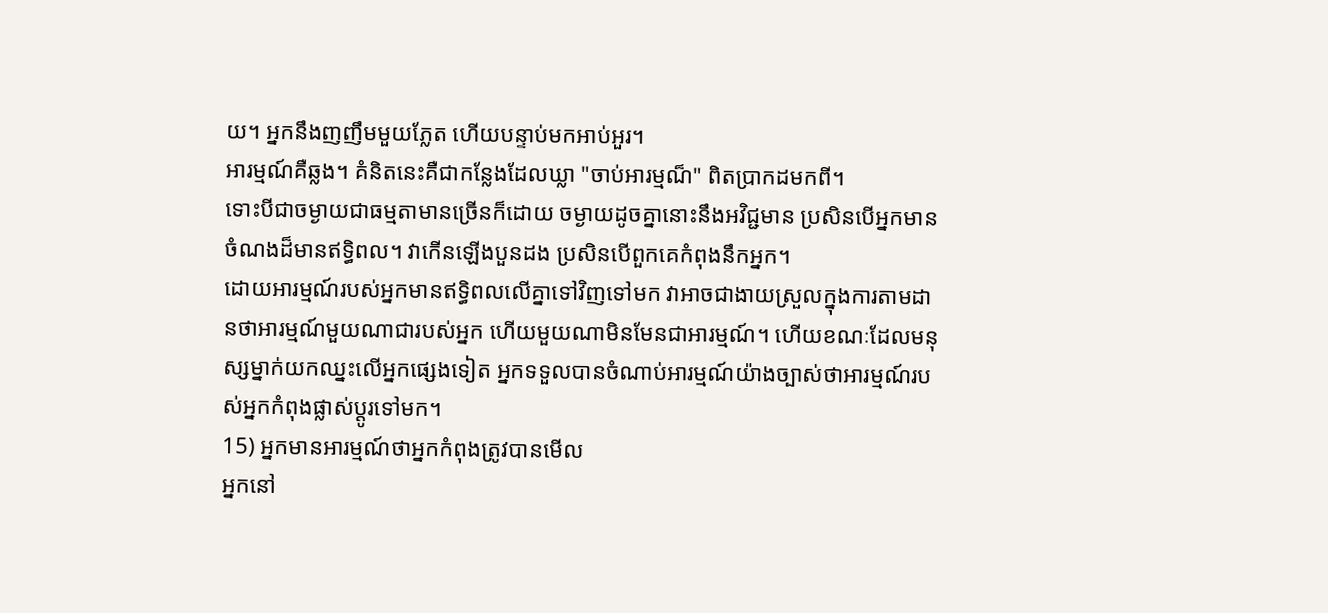យ។ អ្នកនឹងញញឹមមួយភ្លែត ហើយបន្ទាប់មកអាប់អួរ។
អារម្មណ៍គឺឆ្លង។ គំនិតនេះគឺជាកន្លែងដែលឃ្លា "ចាប់អារម្មណ៏" ពិតប្រាកដមកពី។
ទោះបីជាចម្ងាយជាធម្មតាមានច្រើនក៏ដោយ ចម្ងាយដូចគ្នានោះនឹងអវិជ្ជមាន ប្រសិនបើអ្នកមានចំណងដ៏មានឥទ្ធិពល។ វាកើនឡើងបួនដង ប្រសិនបើពួកគេកំពុងនឹកអ្នក។
ដោយអារម្មណ៍របស់អ្នកមានឥទ្ធិពលលើគ្នាទៅវិញទៅមក វាអាចជាងាយស្រួលក្នុងការតាមដានថាអារម្មណ៍មួយណាជារបស់អ្នក ហើយមួយណាមិនមែនជាអារម្មណ៍។ ហើយខណៈដែលមនុស្សម្នាក់យកឈ្នះលើអ្នកផ្សេងទៀត អ្នកទទួលបានចំណាប់អារម្មណ៍យ៉ាងច្បាស់ថាអារម្មណ៍របស់អ្នកកំពុងផ្លាស់ប្តូរទៅមក។
15) អ្នកមានអារម្មណ៍ថាអ្នកកំពុងត្រូវបានមើល
អ្នកនៅ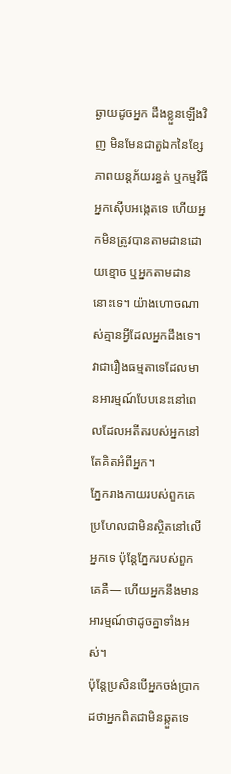ឆ្ងាយដូចអ្នក ដឹងខ្លួនឡើងវិញ មិនមែនជាតួឯកនៃខ្សែភាពយន្តភ័យរន្ធត់ ឬកម្មវិធីអ្នកស៊ើបអង្កេតទេ ហើយអ្នកមិនត្រូវបានតាមដានដោយខ្មោច ឬអ្នកតាមដាននោះទេ។ យ៉ាងហោចណាស់គ្មានអ្វីដែលអ្នកដឹងទេ។
វាជារឿងធម្មតាទេដែលមានអារម្មណ៍បែបនេះនៅពេលដែលអតីតរបស់អ្នកនៅតែគិតអំពីអ្នក។
ភ្នែករាងកាយរបស់ពួកគេប្រហែលជាមិនស្ថិតនៅលើអ្នកទេ ប៉ុន្តែភ្នែករបស់ពួកគេគឺ— ហើយអ្នកនឹងមានអារម្មណ៍ថាដូចគ្នាទាំងអស់។
ប៉ុន្តែប្រសិនបើអ្នកចង់ប្រាកដថាអ្នកពិតជាមិនឆ្កួតទេ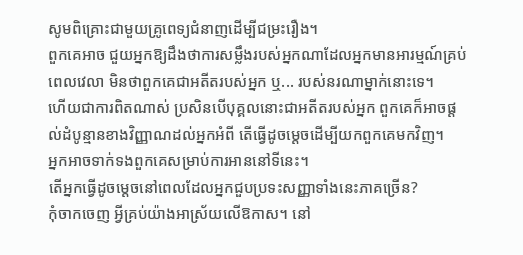សូមពិគ្រោះជាមួយគ្រូពេទ្យជំនាញដើម្បីជម្រះរឿង។
ពួកគេអាច ជួយអ្នកឱ្យដឹងថាការសម្លឹងរបស់អ្នកណាដែលអ្នកមានអារម្មណ៍គ្រប់ពេលវេលា មិនថាពួកគេជាអតីតរបស់អ្នក ឬ... របស់នរណាម្នាក់នោះទេ។
ហើយជាការពិតណាស់ ប្រសិនបើបុគ្គលនោះជាអតីតរបស់អ្នក ពួកគេក៏អាចផ្តល់ដំបូន្មានខាងវិញ្ញាណដល់អ្នកអំពី តើធ្វើដូចម្តេចដើម្បីយកពួកគេមកវិញ។
អ្នកអាចទាក់ទងពួកគេសម្រាប់ការអាននៅទីនេះ។
តើអ្នកធ្វើដូចម្តេចនៅពេលដែលអ្នកជួបប្រទះសញ្ញាទាំងនេះភាគច្រើន?
កុំចាកចេញ អ្វីគ្រប់យ៉ាងអាស្រ័យលើឱកាស។ នៅ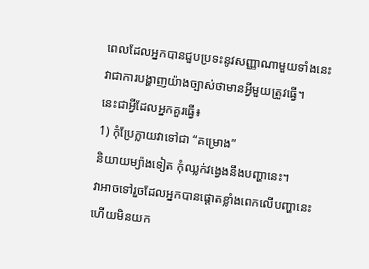ពេលដែលអ្នកបានជួបប្រទះនូវសញ្ញាណាមួយទាំងនេះ វាជាការបង្ហាញយ៉ាងច្បាស់ថាមានអ្វីមួយត្រូវធ្វើ។
នេះជាអ្វីដែលអ្នកគួរធ្វើ៖
1) កុំប្រែក្លាយវាទៅជា “គម្រោង”
និយាយម្យ៉ាងទៀត កុំឈ្លក់វង្វេងនឹងបញ្ហានេះ។
វាអាចទៅរួចដែលអ្នកបានផ្តោតខ្លាំងពេកលើបញ្ហានេះ ហើយមិនយក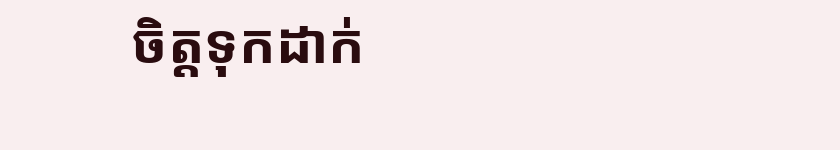ចិត្តទុកដាក់